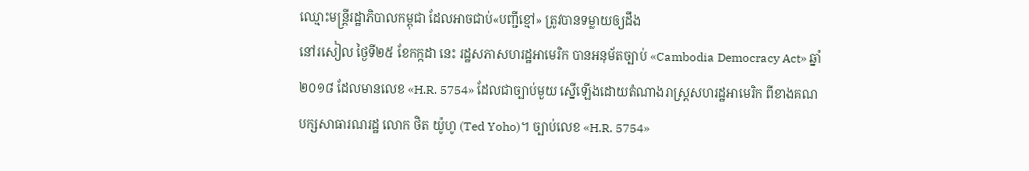ឈ្មោះមន្ត្រីរដ្ឋាភិបាលកម្ពុជា ដែលអាចជាប់«បញ្ជីខ្មៅ» ត្រូវបានទម្លាយឲ្យដឹង
នៅរសៀល ថ្ងៃទី២៥ ខែកក្កដា នេះ រដ្ឋសភាសហរដ្ឋអាមេរិក បានអនុម័តច្បាប់ «Cambodia Democracy Act» ឆ្នាំ ២០១៨ ដែលមានលេខ «H.R. 5754» ដែលជាច្បាប់មួយ ស្នើឡើងដោយតំណាងរាស្ត្រសហរដ្ឋអាមេរិក ពីខាងគណបក្សសាធារណរដ្ឋ លោក ថិត យ៉ូហូ (Ted Yoho)។ ច្បាប់លេខ «H.R. 5754»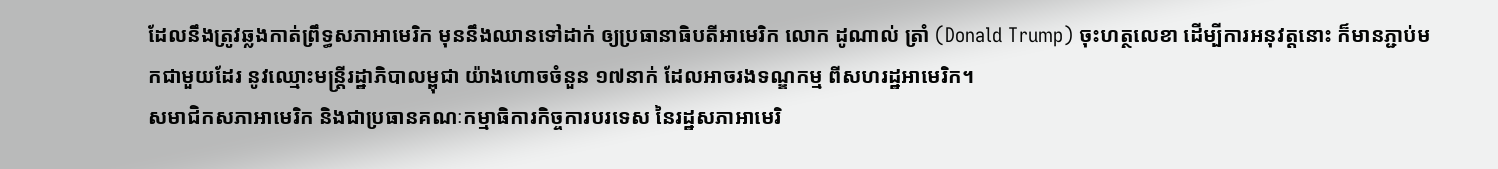ដែលនឹងត្រូវឆ្លងកាត់ព្រឹទ្ធសភាអាមេរិក មុននឹងឈានទៅដាក់ ឲ្យប្រធានាធិបតីអាមេរិក លោក ដូណាល់ ត្រាំ (Donald Trump) ចុះហត្ថលេខា ដើម្បីការអនុវត្តនោះ ក៏មានភ្ជាប់មកជាមួយដែរ នូវឈ្មោះមន្ត្រីរដ្ឋាភិបាលម្ពុជា យ៉ាងហោចចំនួន ១៧នាក់ ដែលអាចរងទណ្ឌកម្ម ពីសហរដ្ឋអាមេរិក។
សមាជិកសភាអាមេរិក និងជាប្រធានគណៈកម្មាធិការកិច្ចការបរទេស នៃរដ្ឋសភាអាមេរិ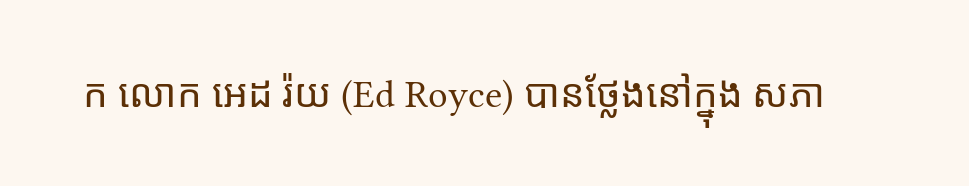ក លោក អេដ រ៉យ (Ed Royce) បានថ្លែងនៅក្នុង សភា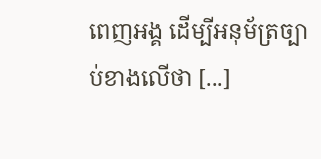ពេញអង្គ ដើម្បីអនុម័ត្រច្បាប់ខាងលើថា [...]